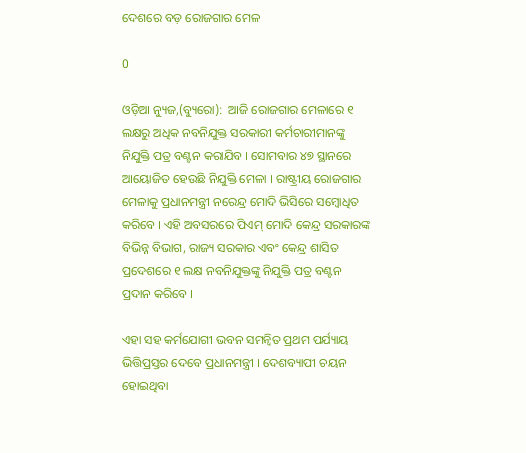ଦେଶରେ ବଡ଼ ରୋଜଗାର ମେଳ

0

ଓଡ଼ିଆ ନ୍ୟୁଜ,(ବ୍ୟୁରୋ):  ଆଜି ରୋଜଗାର ମେଳାରେ ୧ ଲକ୍ଷରୁ ଅଧିକ ନବନିଯୁକ୍ତ ସରକାରୀ କର୍ମଚାରୀମାନଙ୍କୁ ନିଯୁକ୍ତି ପତ୍ର ବଣ୍ଟନ କରାଯିବ । ସୋମବାର ୪୭ ସ୍ଥାନରେ ଆୟୋଜିତ ହେଉଛି ନିଯୁକ୍ତି ମେଳା । ରାଷ୍ଟ୍ରୀୟ ରୋଜଗାର ମେଳାକୁ ପ୍ରଧାନମନ୍ତ୍ରୀ ନରେନ୍ଦ୍ର ମୋଦି ଭିସିରେ ସମ୍ବୋଧିତ କରିବେ । ଏହି ଅବସରରେ ପିଏମ୍ ମୋଦି କେନ୍ଦ୍ର ସରକାରଙ୍କ ବିଭିନ୍ନ ବିଭାଗ, ରାଜ୍ୟ ସରକାର ଏବଂ କେନ୍ଦ୍ର ଶାସିତ ପ୍ରଦେଶରେ ୧ ଲକ୍ଷ ନବନିଯୁକ୍ତଙ୍କୁ ନିଯୁକ୍ତି ପତ୍ର ବଣ୍ଟନ ପ୍ରଦାନ କରିବେ ।

ଏହା ସହ କର୍ମଯୋଗୀ ଭବନ ସମନ୍ୱିତ ପ୍ରଥମ ପର୍ଯ୍ୟାୟ ଭିତ୍ତିପ୍ରସ୍ତର ଦେବେ ପ୍ରଧାନମନ୍ତ୍ରୀ । ଦେଶବ୍ୟାପୀ ଚୟନ ହୋଇଥିବା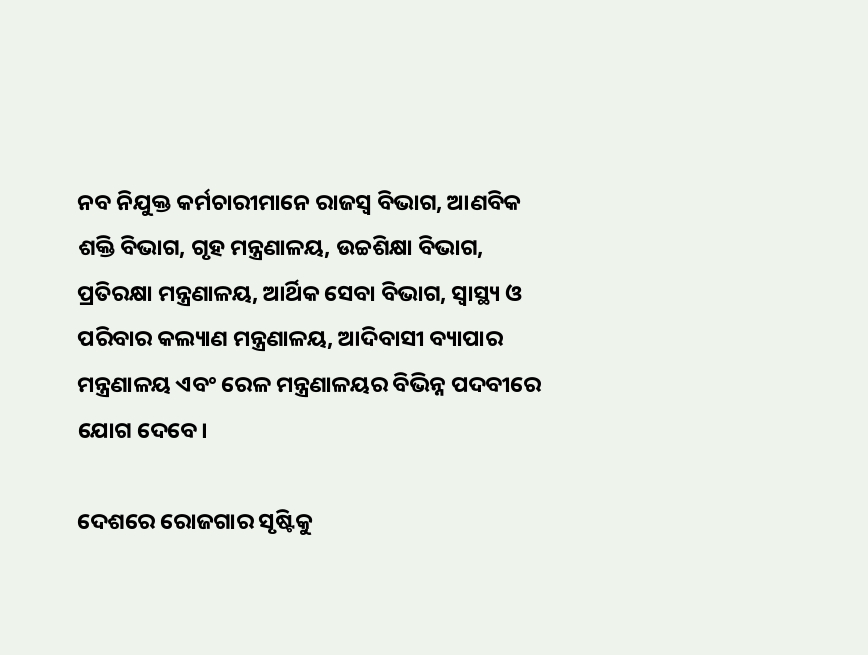ନବ ନିଯୁକ୍ତ କର୍ମଚାରୀମାନେ ରାଜସ୍ୱ ବିଭାଗ, ଆଣବିକ ଶକ୍ତି ବିଭାଗ, ଗୃହ ମନ୍ତ୍ରଣାଳୟ, ଉଚ୍ଚଶିକ୍ଷା ବିଭାଗ, ପ୍ରତିରକ୍ଷା ମନ୍ତ୍ରଣାଳୟ, ଆର୍ଥିକ ସେବା ବିଭାଗ, ସ୍ୱାସ୍ଥ୍ୟ ଓ ପରିବାର କଲ୍ୟାଣ ମନ୍ତ୍ରଣାଳୟ, ଆଦିବାସୀ ବ୍ୟାପାର ମନ୍ତ୍ରଣାଳୟ ଏବଂ ରେଳ ମନ୍ତ୍ରଣାଳୟର ବିଭିନ୍ନ ପଦବୀରେ ଯୋଗ ଦେବେ।

ଦେଶରେ ରୋଜଗାର ସୃଷ୍ଟିକୁ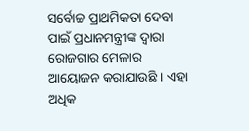ସର୍ବୋଚ୍ଚ ପ୍ରାଥମିକତା ଦେବା ପାଇଁ ପ୍ରଧାନମନ୍ତ୍ରୀଙ୍କ ଦ୍ବାରା ରୋଜଗାର ମେଳାର ଆୟୋଜନ କରାଯାଉଛି । ଏହା ଅଧିକ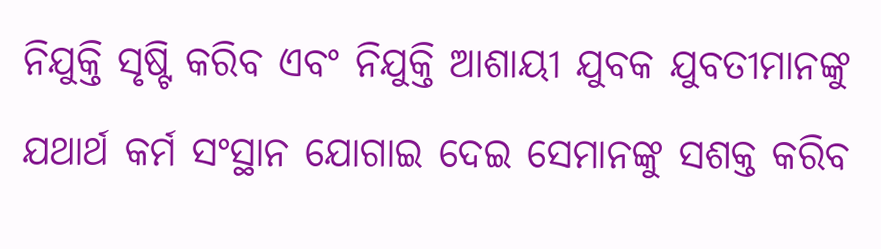ନିଯୁକ୍ତି ସୃଷ୍ଟି କରିବ ଏବଂ ନିଯୁକ୍ତି ଆଶାୟୀ ଯୁବକ ଯୁବତୀମାନଙ୍କୁ ଯଥାର୍ଥ କର୍ମ ସଂସ୍ଥାନ ଯୋଗାଇ ଦେଇ ସେମାନଙ୍କୁ ସଶକ୍ତ କରିବ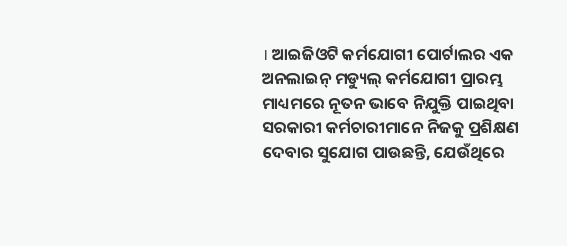। ଆଇଜିଓଟି କର୍ମଯୋଗୀ ପୋର୍ଟାଲର ଏକ ଅନଲାଇନ୍ ମଡ୍ୟୁଲ୍ କର୍ମଯୋଗୀ ପ୍ରାରମ୍ଭ ମାଧ୍ୟମରେ ନୂତନ ଭାବେ ନିଯୁକ୍ତି ପାଇଥିବା ସରକାରୀ କର୍ମଚାରୀମାନେ ନିଜକୁ ପ୍ରଶିକ୍ଷଣ ଦେବାର ସୁଯୋଗ ପାଉଛନ୍ତି, ଯେଉଁଥିରେ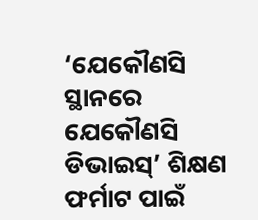‘ଯେକୌଣସି ସ୍ଥାନରେ ଯେକୌଣସି ଡିଭାଇସ୍’ ଶିକ୍ଷଣ ଫର୍ମାଟ ପାଇଁ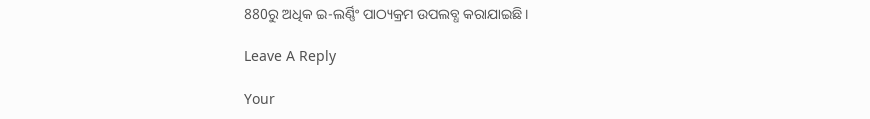880ରୁ ଅଧିକ ଇ-ଲର୍ଣ୍ଣିଂ ପାଠ୍ୟକ୍ରମ ଉପଲବ୍ଧ କରାଯାଇଛି ।

Leave A Reply

Your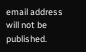email address will not be published.